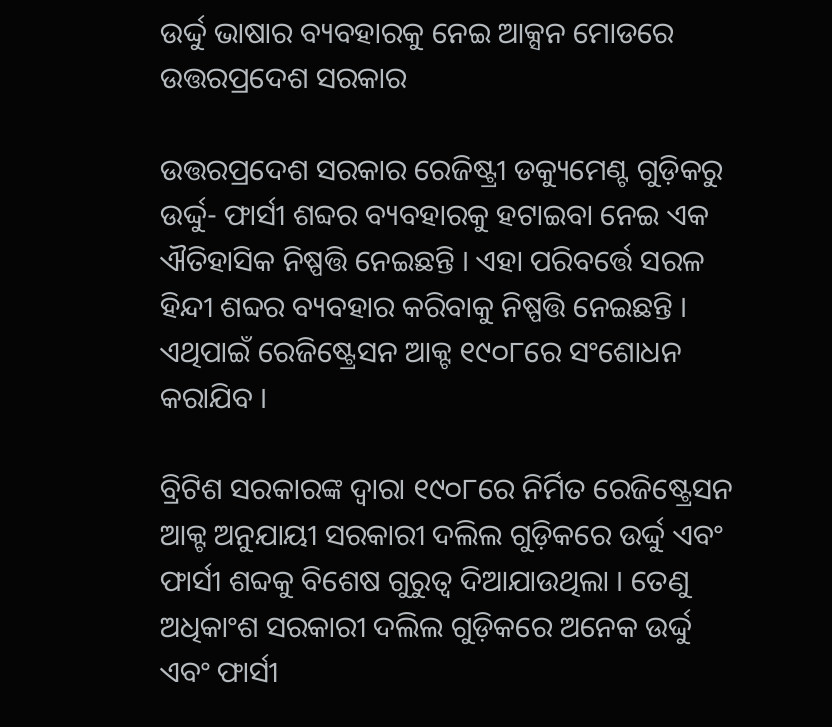ଉର୍ଦ୍ଦୁ ଭାଷାର ବ୍ୟବହାରକୁ ନେଇ ଆକ୍ସନ ମୋଡରେ ଉତ୍ତରପ୍ରଦେଶ ସରକାର

ଉତ୍ତରପ୍ରଦେଶ ସରକାର ରେଜିଷ୍ଟ୍ରୀ ଡକ୍ୟୁମେଣ୍ଟ ଗୁଡ଼ିକରୁ ଉର୍ଦ୍ଦୁ- ଫାର୍ସୀ ଶବ୍ଦର ବ୍ୟବହାରକୁ ହଟାଇବା ନେଇ ଏକ ଐତିହାସିକ ନିଷ୍ପତ୍ତି ନେଇଛନ୍ତି । ଏହା ପରିବର୍ତ୍ତେ ସରଳ ହିନ୍ଦୀ ଶବ୍ଦର ବ୍ୟବହାର କରିବାକୁ ନିଷ୍ପତ୍ତି ନେଇଛନ୍ତି । ଏଥିପାଇଁ ରେଜିଷ୍ଟ୍ରେସନ ଆକ୍ଟ ୧୯୦୮ରେ ସଂଶୋଧନ କରାଯିବ ।

ବ୍ରିଟିଶ ସରକାରଙ୍କ ଦ୍ୱାରା ୧୯୦୮ରେ ନିର୍ମିତ ରେଜିଷ୍ଟ୍ରେସନ ଆକ୍ଟ ଅନୁଯାୟୀ ସରକାରୀ ଦଲିଲ ଗୁଡ଼ିକରେ ଉର୍ଦ୍ଦୁ ଏବଂ ଫାର୍ସୀ ଶବ୍ଦକୁ ବିଶେଷ ଗୁରୁତ୍ୱ ଦିଆଯାଉଥିଲା । ତେଣୁ ଅଧିକାଂଶ ସରକାରୀ ଦଲିଲ ଗୁଡ଼ିକରେ ଅନେକ ଉର୍ଦ୍ଦୁ ଏବଂ ଫାର୍ସୀ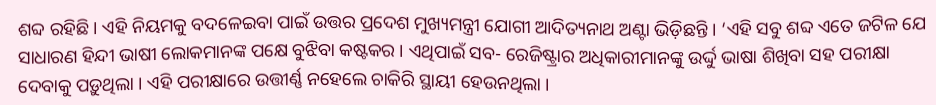ଶବ୍ଦ ରହିଛି । ଏହି ନିୟମକୁ ବଦଳେଇବା ପାଇଁ ଉତ୍ତର ପ୍ରଦେଶ ମୁଖ୍ୟମନ୍ତ୍ରୀ ଯୋଗୀ ଆଦିତ୍ୟନାଥ ଅଣ୍ଟା ଭିଡ଼ିଛନ୍ତି । ‘ଏହି ସବୁ ଶବ୍ଦ ଏତେ ଜଟିଳ ଯେ ସାଧାରଣ ହିନ୍ଦୀ ଭାଷୀ ଲୋକମାନଙ୍କ ପକ୍ଷେ ବୁଝିବା କଷ୍ଟକର । ଏଥିପାଇଁ ସବ- ରେଜିଷ୍ଟ୍ରାର ଅଧିକାରୀମାନଙ୍କୁ ଉର୍ଦ୍ଦୁ ଭାଷା ଶିଖିବା ସହ ପରୀକ୍ଷା ଦେବାକୁ ପଡ଼ୁଥିଲା । ଏହି ପରୀକ୍ଷାରେ ଉତ୍ତୀର୍ଣ୍ଣ ନହେଲେ ଚାକିରି ସ୍ଥାୟୀ ହେଉନଥିଲା ।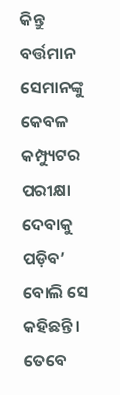କିନ୍ତୁ ବର୍ତ୍ତମାନ ସେମାନଙ୍କୁ କେବଳ କମ୍ପ୍ୟୁଟର ପରୀକ୍ଷା ଦେବାକୁ ପଡ଼ିବ’ ବୋଲି ସେ କହିଛନ୍ତି । ତେବେ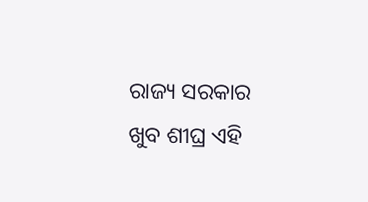ରାଜ୍ୟ ସରକାର ଖୁବ ଶୀଘ୍ର ଏହି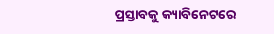ପ୍ରସ୍ତାବକୁ କ୍ୟାବିନେଟରେ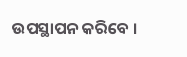ଉପସ୍ଥାପନ କରିବେ ।